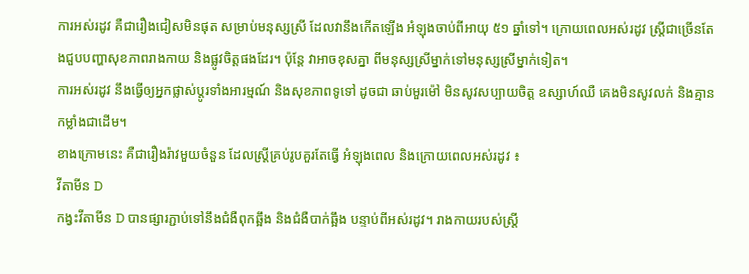ការអស់រដូវ គឺជារឿងជៀសមិនផុត សម្រាប់មនុស្សស្រី ដែលវានឹងកើតឡើង អំឡុងចាប់ពីអាយុ ៥១ ឆ្នាំទៅ។ ក្រោយពេលអស់រដូវ ស្ត្រីជាច្រើនតែងជួបបញ្ហាសុខភាពរាងកាយ និងផ្លូវចិត្តផងដែរ។ ប៉ុន្តែ វាអាចខុសគ្នា ពីមនុស្សស្រីម្នាក់ទៅមនុស្សស្រីម្នាក់ទៀត។
ការអស់រដូវ នឹងធ្វើឲ្យអ្នកផ្លាស់ប្តូរទាំងអារម្មណ៍ និងសុខភាពទូទៅ ដូចជា ឆាប់មួរម៉ៅ មិនសូវសប្បាយចិត្ត ឧស្សាហ៍ឈឺ គេងមិនសូវលក់ និងគ្មានកម្លាំងជាដើម។
ខាងក្រោមនេះ គឺជារឿងរ៉ាវមួយចំនួន ដែលស្ត្រីគ្រប់រូបគួរតែធ្វើ អំឡុងពេល និងក្រោយពេលអស់រដូវ ៖
វីតាមីន D
កង្វះវីតាមីន D បានផ្សារភ្ជាប់ទៅនឹងជំងឺពុកឆ្អឹង និងជំងឺបាក់ឆ្អឹង បន្ទាប់ពីអស់រដូវ។ រាងកាយរបស់ស្ត្រី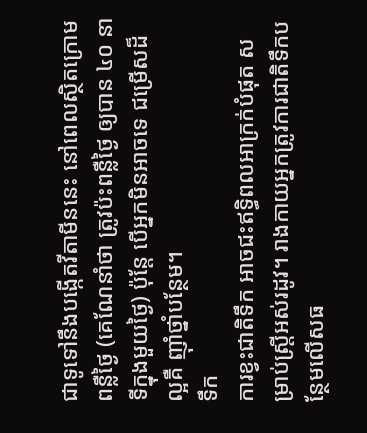ជាទូទៅនឹងបង្កើតវីតាមីននេះ នៅពេលស្ថិតក្រោមពន្លឺថ្ងៃ (គេណែនាំថា ត្រូវប៉ះពន្លឺថ្ងៃ ឲ្យបាន ៤០ នាទីក្នុងមួយថ្ងៃ) ប៉ុន្តែ បើអ្នកមិនអាចទេ ជម្រើសដ៏ល្អគឺ ញ៉ាំថ្នាំបន្ថែម។
ទឹក
ការខ្វះជាតិទឹក អាចជះឥទ្ធិពលអាក្រក់បំផុត សម្រាប់ស្ត្រីអស់រដូវ។ រាងកាយអ្នកត្រូវការជាតិទឹកបន្ថែមលើសធ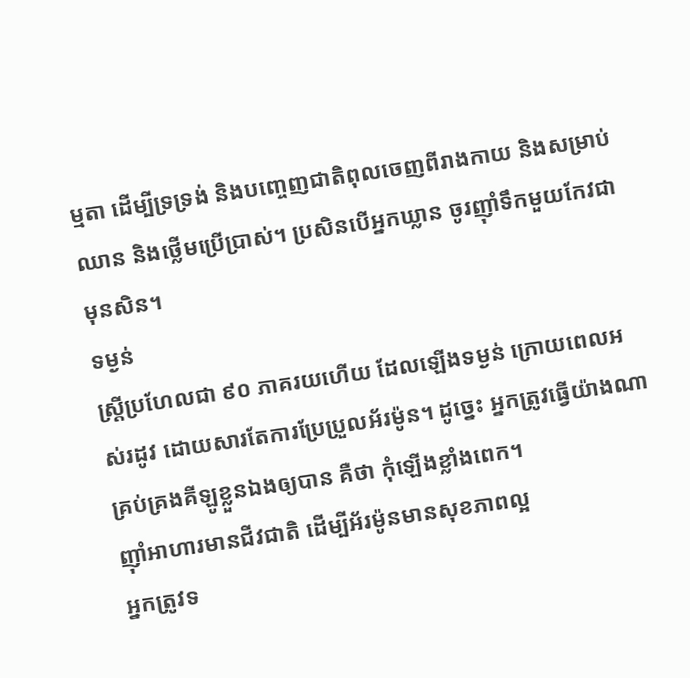ម្មតា ដើម្បីទ្រទ្រង់ និងបញ្ចេញជាតិពុលចេញពីរាងកាយ និងសម្រាប់ឈាន និងថ្លើមប្រើប្រាស់។ ប្រសិនបើអ្នកឃ្លាន ចូរញ៉ាំទឹកមួយកែវជាមុនសិន។
ទម្ងន់
ស្ត្រីប្រហែលជា ៩០ ភាគរយហើយ ដែលឡើងទម្ងន់ ក្រោយពេលអស់រដូវ ដោយសារតែការប្រែប្រួលអ័រម៉ូន។ ដូច្នេះ អ្នកត្រូវធ្វើយ៉ាងណា គ្រប់គ្រងគីឡូខ្លួនឯងឲ្យបាន គឺថា កុំឡើងខ្លាំងពេក។
ញ៉ាំអាហារមានជីវជាតិ ដើម្បីអ័រម៉ូនមានសុខភាពល្អ
អ្នកត្រូវទ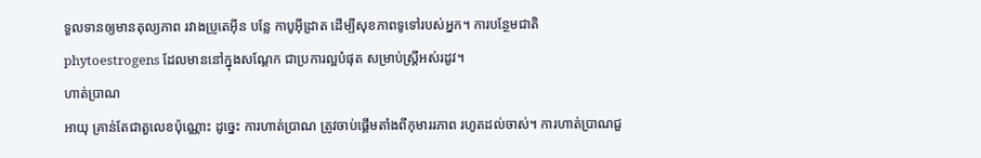ទួលទានឲ្យមានតុល្យភាព រវាងប្រូតេអ៊ីន បន្លែ កាបូអ៊ីដ្រាត ដើម្បីសុខភាពទូទៅរបស់អ្នក។ ការបន្ថែមជាតិ phytoestrogens ដែលមាននៅក្នុងសណ្តែក ជាប្រការល្អបំផុត សម្រាប់ស្ត្រីអស់រដូវ។
ហាត់ប្រាណ
អាយុ គ្រាន់តែជាតួលេខប៉ុណ្ណោះ ដូច្នេះ ការហាត់ប្រាណ ត្រូវចាប់ផ្តើមតាំងពីកុមាររភាព រហូតដល់ចាស់។ ការហាត់ប្រាណជួ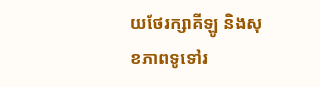យថែរក្សាគីឡូ និងសុខភាពទូទៅរ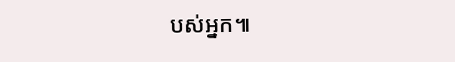បស់អ្នក៕